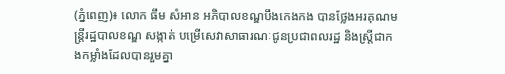(ភ្នំពេញ)៖ លោក ធឹម សំអាន អភិបាលខណ្ឌបឹងកេងកង បានថ្លែងអរគុណមន្ត្រីរដ្ឋបាលខណ្ឌ សង្កាត់ បម្រើសេវាសាធារណៈជូនប្រជាពលរដ្ឋ និងស្ត្រីជាកងកម្លាំងដែលបានរួមគ្នា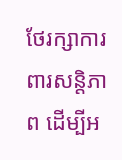ថែរក្សាការពារសន្តិភាព ដើម្បីអ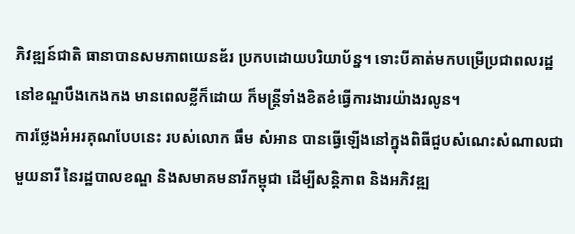ភិវឌ្ឍន៍ជាតិ ធានាបានសមភាពយេនឌ័រ ប្រកបដោយបរិយាប័ន្ន។ ទោះបីគាត់មកបម្រើប្រជាពលរដ្ឋ នៅខណ្ឌបឹងកេងកង មានពេលខ្លីក៏ដោយ ក៏មន្ត្រីទាំងខិតខំធ្វើការងារយ៉ាងរលូន។
ការថ្លែងអំអរគុណបែបនេះ របស់លោក ធឹម សំអាន បានធ្វើឡើងនៅក្នុងពិធីជួបសំណេះសំណាលជាមួយនារី នៃរដ្ឋបាលខណ្ឌ និងសមាគមនារីកម្ពុជា ដើម្បីសន្តិភាព និងអភិវឌ្ឍ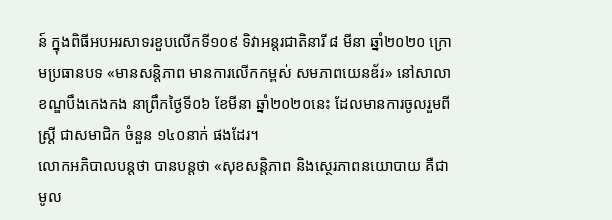ន៍ ក្នុងពិធីអបអរសាទរខួបលើកទី១០៩ ទិវាអន្តរជាតិនារី ៨ មីនា ឆ្នាំ២០២០ ក្រោមប្រធានបទ «មានសន្តិភាព មានការលើកកម្ពស់ សមភាពយេនឌ័រ» នៅសាលាខណ្ឌបឹងកេងកង នាព្រឹកថ្ងៃទី០៦ ខែមីនា ឆ្នាំ២០២០នេះ ដែលមានការចូលរួមពីស្ត្រី ជាសមាជិក ចំនួន ១៤០នាក់ ផងដែរ។
លោកអភិបាលបន្តថា បានបន្តថា «សុខសន្តិភាព និងស្ថេរភាពនយោបាយ គឺជាមូល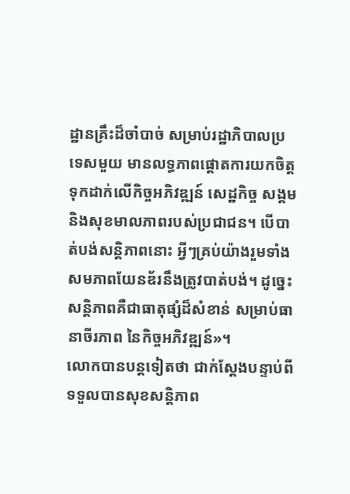ដ្ឋានគ្រឹះដ៏ចាំបាច់ សម្រាប់រដ្ឋាភិបាលប្រទេសមួយ មានលទ្ធភាពផ្តោតការយកចិត្តទុកដាក់លើកិច្ចអភិវឌ្ឍន៍ សេដ្ឋកិច្ច សង្គម និងសុខមាលភាពរបស់ប្រជាជន។ បើបាត់បង់សន្តិភាពនោះ អ្វីៗគ្រប់យ៉ាងរួមទាំងសមភាពយែនឌ័រនឹងត្រូវបាត់បង់។ ដូច្នេះសន្តិភាពគឺជាធាតុផ្សំដ៏សំខាន់ សម្រាប់ធានាចីរភាព នៃកិច្ចអភិវឌ្ឍន៍»។
លោកបានបន្តទៀតថា ជាក់ស្តែងបន្ទាប់ពីទទួលបានសុខសន្តិភាព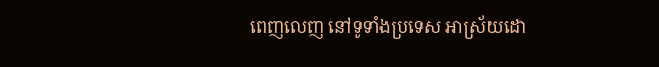ពេញលេញ នៅទូទាំងប្រទេស អាស្រ័យដោ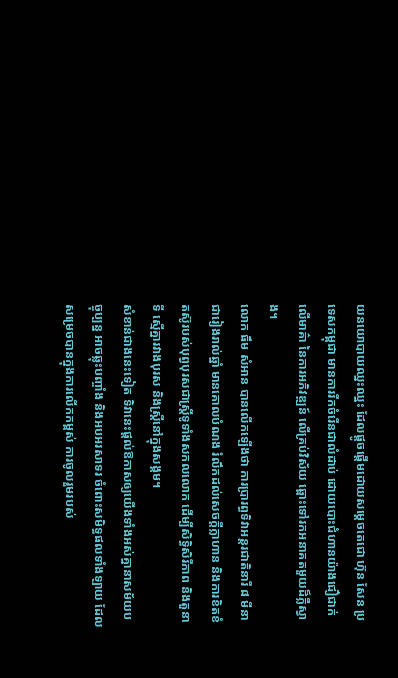យនយោបាយឈ្នះឈ្នះ ដែលផ្តូចផ្តើមដោយសម្តេចតេជោ ហ៊ុន សែន ប្រទេសកម្ពុជា មានការរីកចំរើនជាលំដាប់ ដោយបោះជំហានយ៉ាងជឿជាក់លើមាគ៌ា នៃការអភិវឌ្ឍន៍ លើគ្រប់វិស័យ ឆ្ពោះទៅរកអនាគតមួយដ៏ភ្លឺស្វាង។
លោក ធឹម សំអាន បានលើកឡើងថា ការប្រារព្ធទិវាអន្តរជាតិនារី ៨ មីនា ជារៀងរាល់ឆ្នាំ មានគោលបំណង រំលឹកដល់សេចក្តីក្លាហាន និងការខិតខំតស៊ូរបស់បុព្វបុរសជាស្ត្រីទូទាំងសកលលោក ដើម្បីសិទ្ធិសិរីភាព និងតួនាទី ស្មើគ្នារវាងបុរស និងស្ត្រីនៅក្នុងសង្គម។
សំខាន់ជាងនេះទៀត ទិវានេះផ្តល់ឱកាសឲ្យយើងទាំងអស់គ្នានាសម័យបច្ចុប្បន្ន អាចឆ្លុះបញ្ចាំង និងអបអរសាទរ ចំពោះសមិទ្ធផលទាំងឡាយ ដែលសម្រេចបានក្នុងការលើកកម្ពស់ ការចូលរួមរបស់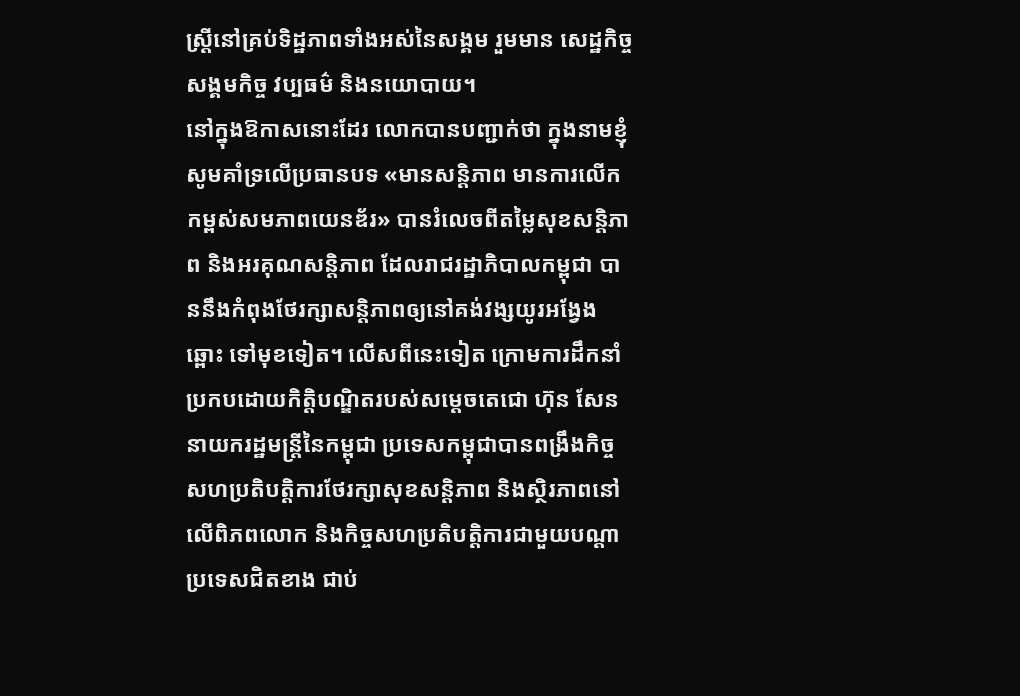ស្ត្រីនៅគ្រប់ទិដ្ឋភាពទាំងអស់នៃសង្គម រួមមាន សេដ្ឋកិច្ច សង្គមកិច្ច វប្បធម៌ និងនយោបាយ។
នៅក្នុងឱកាសនោះដែរ លោកបានបញ្ជាក់ថា ក្នុងនាមខ្ញុំ សូមគាំទ្រលើប្រធានបទ «មានសន្តិភាព មានការលើកកម្ពស់សមភាពយេនឌ័រ» បានរំលេចពីតម្លៃសុខសន្តិភាព និងអរគុណសន្តិភាព ដែលរាជរដ្ឋាភិបាលកម្ពុជា បាននឹងកំពុងថែរក្សាសន្តិភាពឲ្យនៅគង់វង្សយូរអង្វែងឆ្ពោះ ទៅមុខទៀត។ លើសពីនេះទៀត ក្រោមការដឹកនាំប្រកបដោយកិត្តិបណ្ឌិតរបស់សម្តេចតេជោ ហ៊ុន សែន នាយករដ្ឋមន្ត្រីនៃកម្ពុជា ប្រទេសកម្ពុជាបានពង្រឹងកិច្ចសហប្រតិបត្តិការថែរក្សាសុខសន្តិភាព និងស្ថិរភាពនៅលើពិភពលោក និងកិច្ចសហប្រតិបត្តិការជាមួយបណ្តា ប្រទេសជិតខាង ជាប់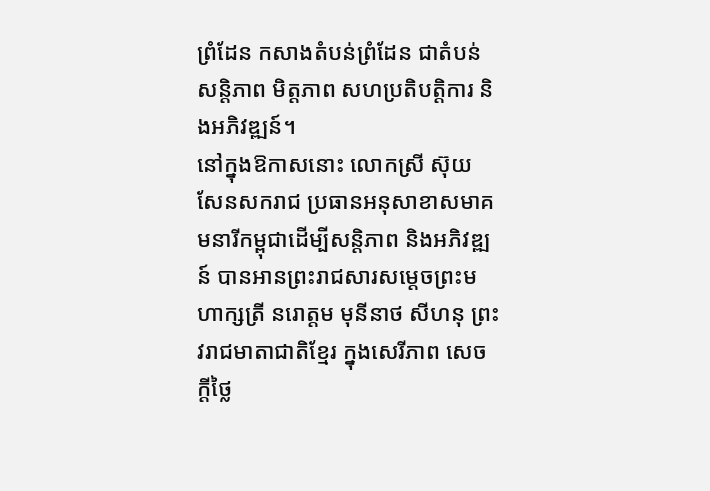ព្រំដែន កសាងតំបន់ព្រំដែន ជាតំបន់សន្តិភាព មិត្តភាព សហប្រតិបត្តិការ និងអភិវឌ្ឍន៍។
នៅក្នុងឱកាសនោះ លោកស្រី ស៊ុយ សែនសករាជ ប្រធានអនុសាខាសមាគមនារីកម្ពុជាដើម្បីសន្តិភាព និងអភិវឌ្ឍន៍ បានអានព្រះរាជសារសម្តេចព្រះមហាក្សត្រី នរោត្តម មុនីនាថ សីហនុ ព្រះវរាជមាតាជាតិខ្មែរ ក្នុងសេរីភាព សេចក្តីថ្លៃ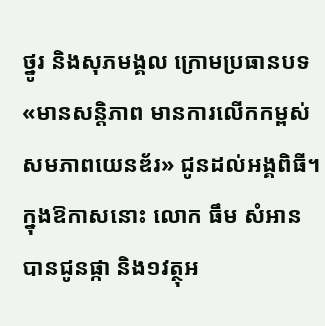ថ្នូរ និងសុភមង្គល ក្រោមប្រធានបទ «មានសន្តិភាព មានការលើកកម្ពស់សមភាពយេនឌ័រ» ជូនដល់អង្គពិធី។
ក្នុងឱកាសនោះ លោក ធឹម សំអាន បានជូនផ្កា និង១វត្ថុអ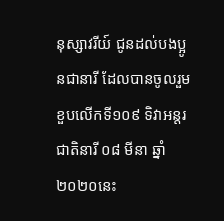នុស្សាវរីយ៍ ជូនដល់បងប្អូនជានារី ដែលបានចូលរួមខួបលើកទី១០៩ ទិវាអន្តរជាតិនារី ០៨ មីនា ឆ្នាំ២០២០នេះ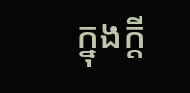ក្នុងក្តី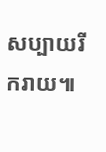សប្បាយរីករាយ៕